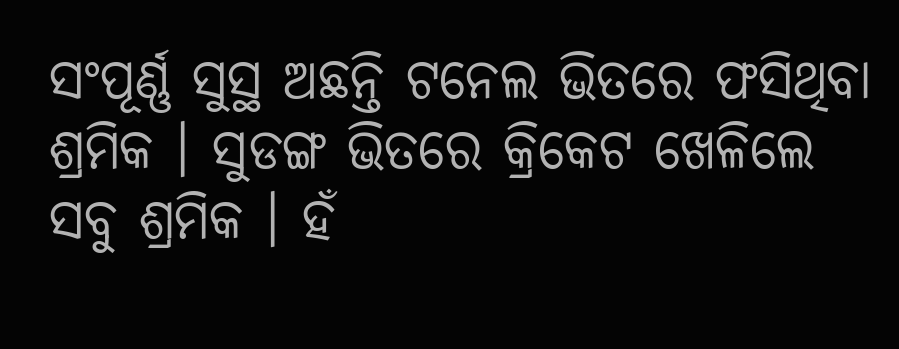ସଂପୂର୍ଣ୍ଣ ସୁସ୍ଥ ଅଛନ୍ତି ଟନେଲ ଭିତରେ ଫସିଥିବା ଶ୍ରମିକ । ସୁଡଙ୍ଗ ଭିତରେ କ୍ରିକେଟ ଖେଳିଲେ ସବୁ ଶ୍ରମିକ । ହଁ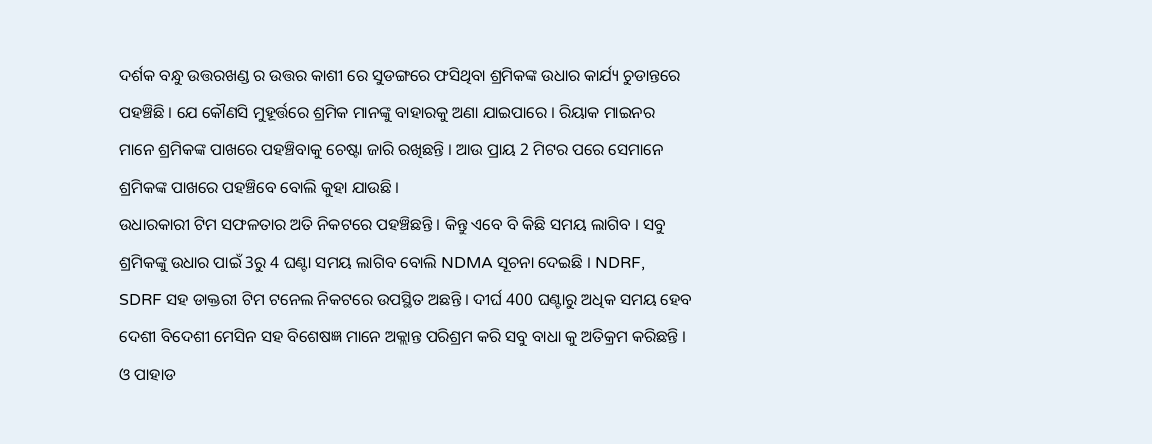ଦର୍ଶକ ବନ୍ଧୁ ଉତ୍ତରଖଣ୍ଡ ର ଉତ୍ତର କାଶୀ ରେ ସୁଡଙ୍ଗରେ ଫସିଥିବା ଶ୍ରମିକଙ୍କ ଉଧାର କାର୍ଯ୍ୟ ଚୁଡାନ୍ତରେ ପହଞ୍ଚିଛି । ଯେ କୌଣସି ମୁହୂର୍ତ୍ତରେ ଶ୍ରମିକ ମାନଙ୍କୁ ବାହାରକୁ ଅଣା ଯାଇପାରେ । ରିୟାକ ମାଇନର ମାନେ ଶ୍ରମିକଙ୍କ ପାଖରେ ପହଞ୍ଚିବାକୁ ଚେଷ୍ଟା ଜାରି ରଖିଛନ୍ତି । ଆଉ ପ୍ରାୟ 2 ମିଟର ପରେ ସେମାନେ ଶ୍ରମିକଙ୍କ ପାଖରେ ପହଞ୍ଚିବେ ବୋଲି କୁହା ଯାଉଛି ।
ଉଧାରକାରୀ ଟିମ ସଫଳତାର ଅତି ନିକଟରେ ପହଞ୍ଚିଛନ୍ତି । କିନ୍ତୁ ଏବେ ବି କିଛି ସମୟ ଲାଗିବ । ସବୁ ଶ୍ରମିକଙ୍କୁ ଉଧାର ପାଇଁ 3ରୁ 4 ଘଣ୍ଟା ସମୟ ଲାଗିବ ବୋଲି NDMA ସୂଚନା ଦେଇଛି । NDRF, SDRF ସହ ଡାକ୍ତରୀ ଟିମ ଟନେଲ ନିକଟରେ ଉପସ୍ଥିତ ଅଛନ୍ତି । ଦୀର୍ଘ 400 ଘଣ୍ଟାରୁ ଅଧିକ ସମୟ ହେବ ଦେଶୀ ବିଦେଶୀ ମେସିନ ସହ ବିଶେଷଜ୍ଞ ମାନେ ଅକ୍ଲାନ୍ତ ପରିଶ୍ରମ କରି ସବୁ ବାଧା କୁ ଅତିକ୍ରମ କରିଛନ୍ତି ।
ଓ ପାହାଡ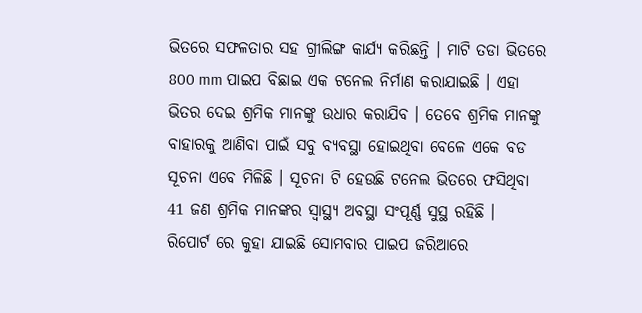ଭିତରେ ସଫଳତାର ସହ ଗ୍ରୀଲିଙ୍ଗ କାର୍ଯ୍ୟ କରିଛନ୍ତି । ମାଟି ତଡା ଭିତରେ 800 mm ପାଇପ ବିଛାଇ ଏକ ଟନେଲ ନିର୍ମାଣ କରାଯାଇଛି । ଏହା ଭିତର ଦେଇ ଶ୍ରମିକ ମାନଙ୍କୁ ଉଧାର କରାଯିବ । ତେବେ ଶ୍ରମିକ ମାନଙ୍କୁ ବାହାରକୁ ଆଣିବା ପାଇଁ ସବୁ ବ୍ୟବସ୍ଥା ହୋଇଥିବା ବେଳେ ଏକେ ବଡ ସୂଚନା ଏବେ ମିଳିଛି । ସୂଚନା ଟି ହେଉଛି ଟନେଲ ଭିତରେ ଫସିଥିବା 41 ଜଣ ଶ୍ରମିକ ମାନଙ୍କର ସ୍ୱାସ୍ଥ୍ୟ ଅବସ୍ଥା ସଂପୂର୍ଣ୍ଣ ସୁସ୍ଥ ରହିଛି ।
ରିପୋର୍ଟ ରେ କୁହା ଯାଇଛି ସୋମବାର ପାଇପ ଜରିଆରେ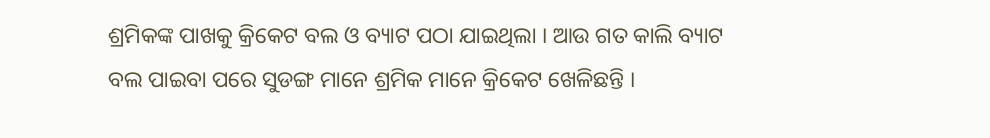ଶ୍ରମିକଙ୍କ ପାଖକୁ କ୍ରିକେଟ ବଲ ଓ ବ୍ୟାଟ ପଠା ଯାଇଥିଲା । ଆଉ ଗତ କାଲି ବ୍ୟାଟ ବଲ ପାଇବା ପରେ ସୁଡଙ୍ଗ ମାନେ ଶ୍ରମିକ ମାନେ କ୍ରିକେଟ ଖେଳିଛନ୍ତି ।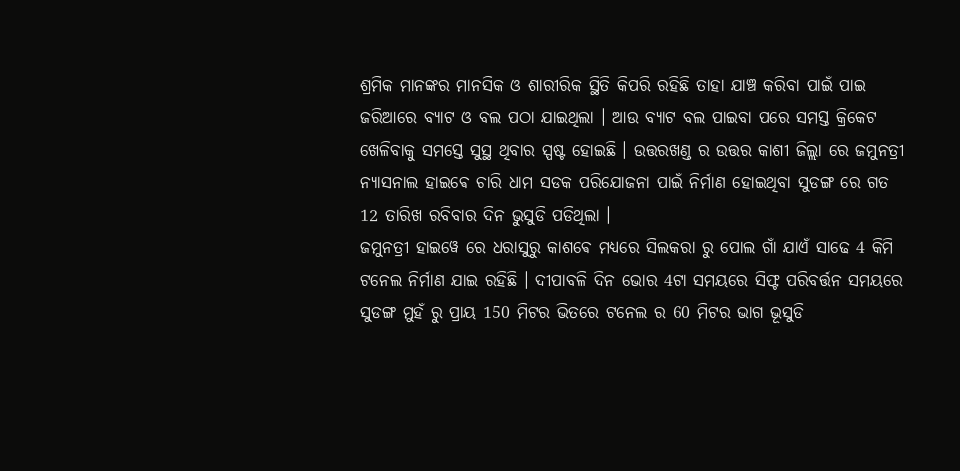ଶ୍ରମିକ ମାନଙ୍କର ମାନସିକ ଓ ଶାରୀରିକ ସ୍ଥିତି କିପରି ରହିଛି ତାହା ଯାଞ୍ଚ କରିବା ପାଇଁ ପାଇ ଜରିଆରେ ବ୍ୟାଟ ଓ ବଲ ପଠା ଯାଇଥିଲା । ଆଉ ବ୍ୟାଟ ବଲ ପାଇବା ପରେ ସମସ୍ତ କ୍ରିକେଟ ଖେଳିବାକୁ ସମସ୍ତେ ସୁସ୍ଥ ଥିବାର ସ୍ପଷ୍ଟ ହୋଇଛି । ଉତ୍ତରଖଣ୍ଡ ର ଉତ୍ତର କାଶୀ ଜିଲ୍ଲା ରେ ଜମୁନତ୍ରୀ ନ୍ୟାସନାଲ ହାଇଵେ ଚାରି ଧାମ ସଡକ ପରିଯୋଜନା ପାଇଁ ନିର୍ମାଣ ହୋଇଥିବା ସୁଡଙ୍ଗ ରେ ଗତ 12 ତାରିଖ ରବିବାର ଦିନ ଭୁସୁଡି ପଡିଥିଲା ।
ଜମୁନତ୍ରୀ ହାଇୱେ ରେ ଧରାସୁରୁ କାଶଵେ ମଧ୍ୟରେ ସିଲକରା ରୁ ପୋଲ ଗାଁ ଯାଏଁ ସାଢେ 4 କିମି ଟନେଲ ନିର୍ମାଣ ଯାଇ ରହିଛି । ଦୀପାବଳି ଦିନ ଭୋର 4ଟା ସମୟରେ ସିଫ୍ଟ ପରିବର୍ତ୍ତନ ସମୟରେ ସୁଡଙ୍ଗ ମୁହଁ ରୁ ପ୍ରାୟ 150 ମିଟର ଭିତରେ ଟନେଲ ର 60 ମିଟର ଭାଗ ଭୂସୁଡି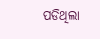ପଡିଥିଲା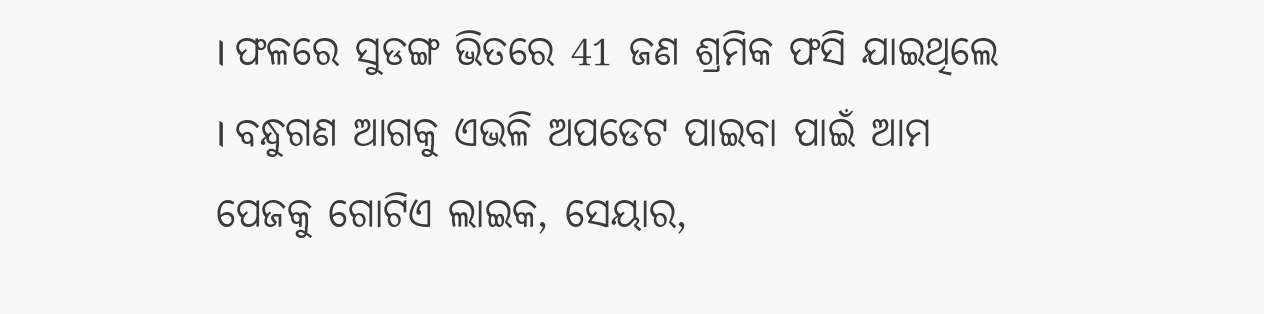। ଫଳରେ ସୁଡଙ୍ଗ ଭିତରେ 41 ଜଣ ଶ୍ରମିକ ଫସି ଯାଇଥିଲେ । ବନ୍ଧୁଗଣ ଆଗକୁ ଏଭଳି ଅପଡେଟ ପାଇବା ପାଇଁ ଆମ ପେଜକୁ ଗୋଟିଏ ଲାଇକ, ସେୟାର,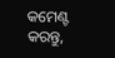କମେଣ୍ଟ କରନ୍ତୁ,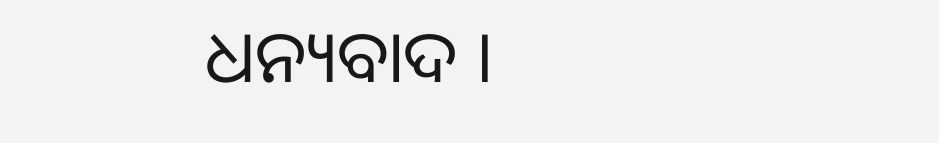ଧନ୍ୟବାଦ ।